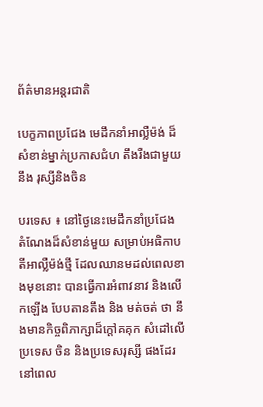ព័ត៌មានអន្តរជាតិ

បេក្ខភាពប្រជែង មេដឹកនាំអាល្លឺម៉ង់ ដ៏សំខាន់ម្នាក់ប្រកាសជំហ តឹងរឺងជាមួយនឹង រុស្សីនិងចិន

បរទេស ៖ នៅថ្ងៃនេះមេដឹកនាំប្រជែង តំណែងដ៏សំខាន់មួយ សម្រាប់អធិកាបតីអាល្លឺម៉ង់ថ្មី ដែលឈានមដល់ពេលខាងមុខនោះ បានធ្វើការអំពាវនាវ និងលើកឡើង បែបតានតឹង និង មត់ចត់ ថា នឹងមានកិច្ចពិភាក្សាដ៏ក្តៅគគុក សំដៅលើប្រទេស ចិន និងប្រទេសរុស្សី ផងដែរ នៅពេល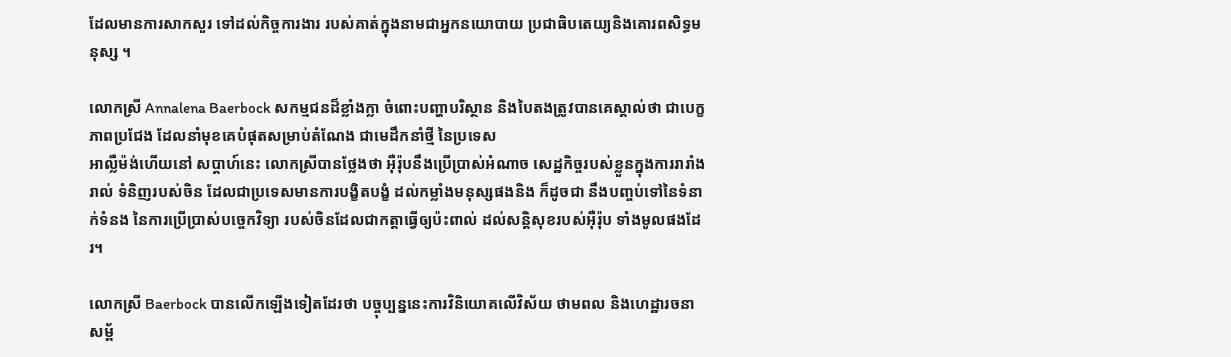ដែលមានការសាកសួរ ទៅដល់កិច្ចការងារ របស់គាត់ក្នុងនាមជាអ្នកនយោបាយ ប្រជាធិបតេយ្យនិងគោរពសិទ្ធមនុស្ស ។

លោកស្រី Annalena Baerbock សកម្មជនដ៏ខ្លាំងក្លា ចំពោះបញ្ហាបរិស្ថាន និងបៃតងត្រូវបានគេស្គាល់ថា ជាបេក្ខភាពប្រជែង ដែលនាំមុខគេបំផុតសម្រាប់តំណែង ជាមេដឹកនាំថ្មី នៃប្រទេស
អាល្លឺម៉ង់ហើយនៅ សប្តាហ៍នេះ លោកស្រីបានថ្លែងថា អ៊ឺរ៉ុបនឹងប្រើប្រាស់អំណាច សេដ្ឋកិច្ចរបស់ខ្លួនក្នុងការរារាំងរាល់ ទំនិញរបស់ចិន ដែលជាប្រទេសមានការបង្ខិតបង្ខំ ដល់កម្លាំងមនុស្សផងនិង ក៏ដូចជា នឹងបញ្ចប់ទៅនៃទំនាក់ទំនង នៃការប្រើប្រាស់បច្ចេកវិទ្យា របស់ចិនដែលជាកត្តាធ្វើឲ្យប៉ះពាល់ ដល់សន្តិសុខរបស់អ៊ឺរ៉ុប ទាំងមូលផងដែរ។

លោកស្រី Baerbock បានលើកឡើងទៀតដែរថា បច្ចុប្បន្ននេះការវិនិយោគលើវិស័យ ថាមពល និងហេដ្ឋារចនាសម្ព័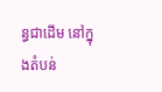ន្ធជាដើម នៅក្នុងតំបន់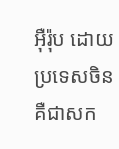អ៊ឺរ៉ុប ដោយប្រទេសចិន គឺជាសក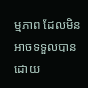ម្មភាព ដែលមិនអាចទទួលបាន ដោយ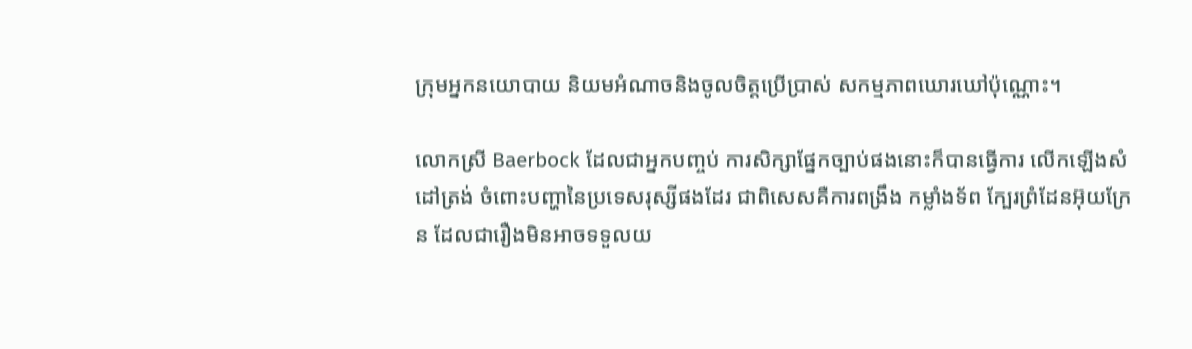ក្រុមអ្នកនយោបាយ និយមអំណាចនិងចូលចិត្តប្រើប្រាស់ សកម្មភាពឃោរឃៅប៉ុណ្ណោះ។

លោកស្រី Baerbock ដែលជាអ្នកបញ្ចប់ ការសិក្សាផ្នែកច្បាប់ផងនោះក៏បានធ្វើការ លើកឡើងសំដៅត្រង់ ចំពោះបញ្ហានៃប្រទេសរុស្សីផងដែរ ជាពិសេសគឺការពង្រឹង កម្លាំងទ័ព ក្បែរព្រំដែនអ៊ុយក្រែន ដែលជារឿងមិនអាចទទួលយ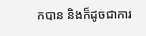កបាន និងក៏ដូចជាការ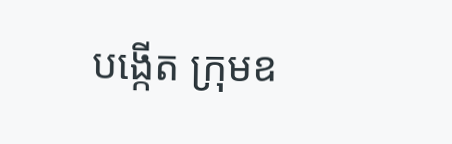បង្កើត ក្រុមឧ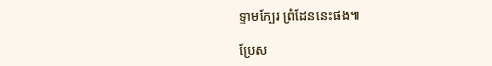ទ្ទាមក្បែរ ព្រំដែននេះផង៕

ប្រែស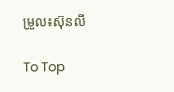ម្រួល៖ស៊ុនលី

To Top